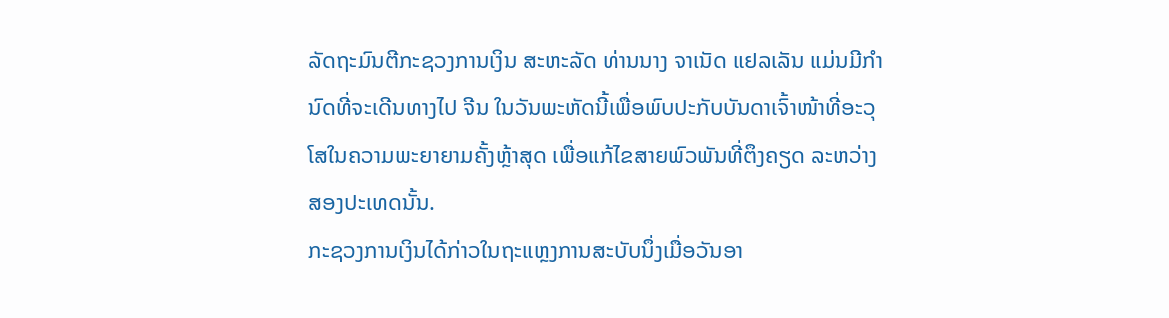ລັດຖະມົນຕີກະຊວງການເງິນ ສະຫະລັດ ທ່ານນາງ ຈາເນັດ ແຢລເລັນ ແມ່ນມີກຳນົດທີ່ຈະເດີນທາງໄປ ຈີນ ໃນວັນພະຫັດນີ້ເພື່ອພົບປະກັບບັນດາເຈົ້າໜ້າທີ່ອະວຸໂສໃນຄວາມພະຍາຍາມຄັ້ງຫຼ້າສຸດ ເພື່ອແກ້ໄຂສາຍພົວພັນທີ່ຕຶງຄຽດ ລະຫວ່າງສອງປະເທດນັ້ນ.
ກະຊວງການເງິນໄດ້ກ່າວໃນຖະແຫຼງການສະບັບນຶ່ງເມື່ອວັນອາ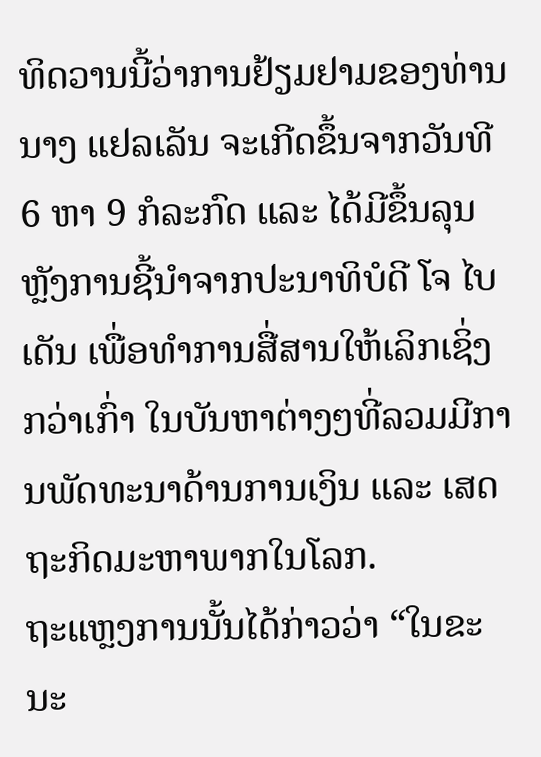ທິດວານນີ້ວ່າການຢ້ຽມຢາມຂອງທ່ານນາງ ແຢລເລັນ ຈະເກີດຂຶ້ນຈາກວັນທີ 6 ຫາ 9 ກໍລະກົດ ແລະ ໄດ້ມີຂຶ້ນລຸນຫຼັງການຊີ້ນຳຈາກປະນາທິບໍດີ ໂຈ ໄບເດັນ ເພື່ອທຳການສື່ສານໃຫ້ເລິກເຊິ່ງກວ່າເກົ່າ ໃນບັນຫາຕ່າງໆທີ່ລວມມີການພັດທະນາດ້ານການເງິນ ແລະ ເສດຖະກິດມະຫາພາກໃນໂລກ.
ຖະແຫຼງການນັ້ນໄດ້ກ່າວວ່າ “ໃນຂະນະ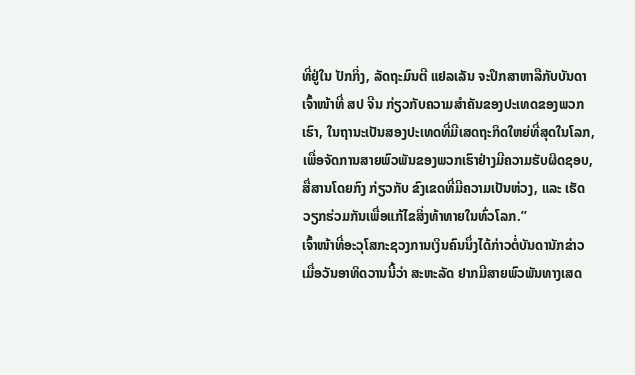ທີ່ຢູ່ໃນ ປັກກິ່ງ, ລັດຖະມົນຕີ ແຢລເລັນ ຈະປຶກສາຫາລືກັບບັນດາເຈົ້າໜ້າທີ່ ສປ ຈີນ ກ່ຽວກັບຄວາມສຳຄັນຂອງປະເທດຂອງພວກເຮົາ, ໃນຖານະເປັນສອງປະເທດທີ່ມີເສດຖະກິດໃຫຍ່ທີ່ສຸດໃນໂລກ, ເພື່ອຈັດການສາຍພົວພັນຂອງພວກເຮົາຢ່າງມີຄວາມຮັບຜິດຊອບ, ສື່ສານໂດຍກົງ ກ່ຽວກັບ ຂົງເຂດທີ່ມີຄວາມເປັນຫ່ວງ, ແລະ ເຮັດວຽກຮ່ວມກັນເພື່ອແກ້ໄຂສິ່ງທ້າທາຍໃນທົ່ວໂລກ.”
ເຈົ້າໜ້າທີ່ອະວຸໂສກະຊວງການເງິນຄົນນຶ່ງໄດ້ກ່າວຕໍ່ບັນດານັກຂ່າວເມື່ອວັນອາທິດວານນີ້ວ່າ ສະຫະລັດ ຢາກມີສາຍພົວພັນທາງເສດ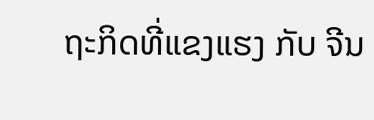ຖະກິດທີ່ແຂງແຮງ ກັບ ຈີນ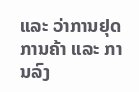ແລະ ວ່າການຢຸດການຄ້າ ແລະ ການລົງ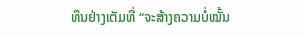ທຶນຢ່າງເຕັມທີ່ “ຈະສ້າງຄວາມບໍ່ໝັ້ນ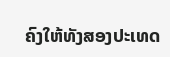ຄົງໃຫ້ທັງສອງປະເທດ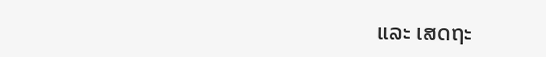ແລະ ເສດຖະ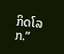ກິດໂລກ.”